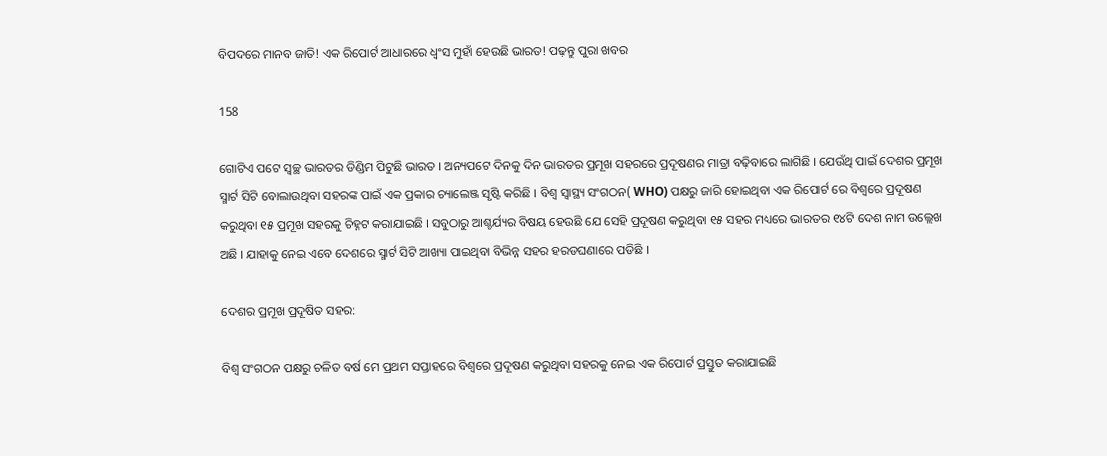ବିପଦରେ ମାନବ ଜାତି! ଏକ ରିପୋର୍ଟ ଆଧାରରେ ଧ୍ୱଂସ ମୁହାଁ ହେଉଛି ଭାରତ! ପଢ଼ନ୍ତୁ ପୁରା ଖବର

158

ଗୋଟିଏ ପଟେ ସ୍ୱଚ୍ଛ ଭାରତର ଡିଣ୍ଡିମ ପିଟୁଛି ଭାରତ । ଅନ୍ୟପଟେ ଦିନକୁ ଦିନ ଭାରତର ପ୍ରମୂଖ ସହରରେ ପ୍ରଦୂଷଣର ମାତ୍ରା ବଢ଼ିବାରେ ଲାଗିଛି । ଯେଉଁଥି ପାଇଁ ଦେଶର ପ୍ରମୂଖ ସ୍ମାର୍ଟ ସିଟି ବୋଲାଉଥିବା ସହରଙ୍କ ପାଇଁ ଏକ ପ୍ରକାର ଚ୍ୟାଲେଞ୍ଜ ସୃଷ୍ଟି କରିଛି । ବିଶ୍ୱ ସ୍ୱାସ୍ଥ୍ୟ ସଂଗଠନ( WHO) ପକ୍ଷରୁ ଜାରି ହୋଇଥିବା ଏକ ରିପୋର୍ଟ ରେ ବିଶ୍ୱରେ ପ୍ରଦୂଷଣ କରୁଥିବା ୧୫ ପ୍ରମୂଖ ସହରକୁ ଚିହ୍ନଟ କରାଯାଇଛି । ସବୁଠାରୁ ଆଶ୍ଚର୍ଯ୍ୟର ବିଷୟ ହେଉଛି ଯେ ସେହି ପ୍ରଦୂଷଣ କରୁଥିବା ୧୫ ସହର ମଧ୍ୟରେ ଭାରତର ୧୪ଟି ଦେଶ ନାମ ଉଲ୍ଲେଖ ଅଛି । ଯାହାକୁ ନେଇ ଏବେ ଦେଶରେ ସ୍ମାର୍ଟ ସିଟି ଆଖ୍ୟା ପାଇଥିବା ବିଭିନ୍ନ ସହର ହରଡଘଣାରେ ପଡିଛି ।

ଦେଶର ପ୍ରମୂଖ ପ୍ରଦୂଷିତ ସହର:

ବିଶ୍ୱ ସଂଗଠନ ପକ୍ଷରୁ ଚଳିତ ବର୍ଷ ମେ ପ୍ରଥମ ସପ୍ତାହରେ ବିଶ୍ୱରେ ପ୍ରଦୂଷଣ କରୁଥିବା ସହରକୁ ନେଇ ଏକ ରିପୋର୍ଟ ପ୍ରସ୍ତୁତ କରାଯାଇଛି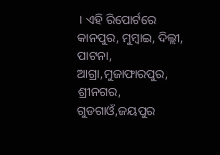। ଏହି ରିପୋର୍ଟରେ କାନପୁର, ମୁମ୍ବାଇ, ଦିଲ୍ଲୀ, ପାଟନା, ଆଗ୍ରା,ମୁଜାଫାରପୁର, ଶ୍ରୀନଗର, ଗୁଡଗାଓଁ,ଜୟପୁର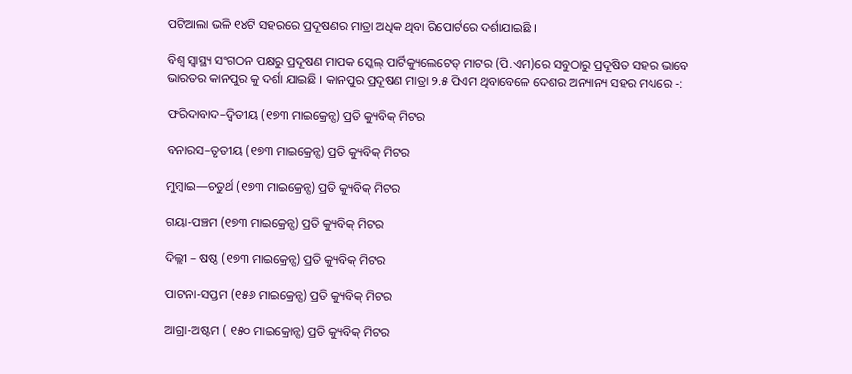ପଟିଆଲା ଭଳି ୧୪ଟି ସହରରେ ପ୍ରଦୂଷଣର ମାତ୍ରା ଅଧିକ ଥିବା ରିପୋର୍ଟରେ ଦର୍ଶାଯାଇଛି ।

ବିଶ୍ୱ ସ୍ୱାସ୍ଥ୍ୟ ସଂଗଠନ ପକ୍ଷରୁ ପ୍ରଦୂଷଣ ମାପକ ସ୍କେଲ୍ ପାର୍ଟିକ୍ୟୁଲେଟେଡ୍ ମାଟର (ପି.ଏମ)ରେ ସବୁଠାରୁ ପ୍ରଦୂଷିତ ସହର ଭାବେ ଭାରତର କାନପୁର କୁ ଦର୍ଶା ଯାଇଛି । କାନପୁର ପ୍ରଦୂଷଣ ମାତ୍ରା ୨.୫ ପିଏମ ଥିବାବେଳେ ଦେଶର ଅନ୍ୟାନ୍ୟ ସହର ମଧ୍ୟରେ -:

ଫରିଦାବାଦ–ଦ୍ୱିତୀୟ (୧୭୩ ମାଇକ୍ରେନ୍ସ) ପ୍ରତି କ୍ୟୁବିକ୍ ମିଟର

ବନାରସ–ତୃତୀୟ (୧୭୩ ମାଇକ୍ରେନ୍ସ) ପ୍ରତି କ୍ୟୁବିକ୍ ମିଟର

ମୁମ୍ବାଇ—ଚତୁର୍ଥ (୧୭୩ ମାଇକ୍ରେନ୍ସ) ପ୍ରତି କ୍ୟୁବିକ୍ ମିଟର

ଗୟା-ପଞ୍ଚମ (୧୭୩ ମାଇକ୍ରେନ୍ସ) ପ୍ରତି କ୍ୟୁବିକ୍ ମିଟର

ଦିଲ୍ଲୀ – ଷଷ୍ଠ (୧୭୩ ମାଇକ୍ରେନ୍ସ) ପ୍ରତି କ୍ୟୁବିକ୍ ମିଟର

ପାଟନା-ସପ୍ତମ (୧୫୬ ମାଇକ୍ରେନ୍ସ) ପ୍ରତି କ୍ୟୁବିକ୍ ମିଟର

ଆଗ୍ରା-ଅଷ୍ଟମ ( ୧୫୦ ମାଇକ୍ରୋନ୍ସ) ପ୍ରତି କ୍ୟୁବିକ୍ ମିଟର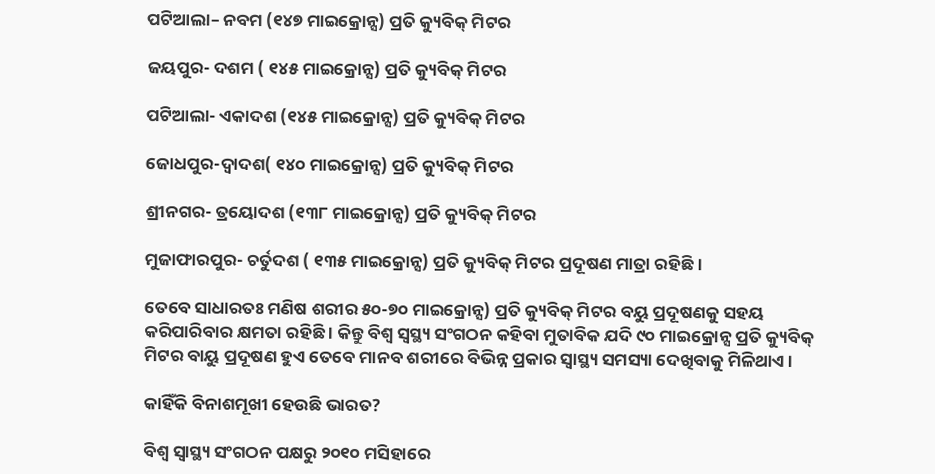ପଟିଆଲା– ନବମ (୧୪୭ ମାଇକ୍ରୋନ୍ସ) ପ୍ରତି କ୍ୟୁବିକ୍ ମିଟର

ଜୟପୁର- ଦଶମ ( ୧୪୫ ମାଇକ୍ରୋନ୍ସ) ପ୍ରତି କ୍ୟୁବିକ୍ ମିଟର

ପଟିଆଲା- ଏକାଦଶ (୧୪୫ ମାଇକ୍ରୋନ୍ସ) ପ୍ରତି କ୍ୟୁବିକ୍ ମିଟର

ଜୋଧପୁର-ଦ୍ୱାଦଶ( ୧୪୦ ମାଇକ୍ରୋନ୍ସ) ପ୍ରତି କ୍ୟୁବିକ୍ ମିଟର

ଶ୍ରୀନଗର- ତ୍ରୟୋଦଶ (୧୩୮ ମାଇକ୍ରୋନ୍ସ) ପ୍ରତି କ୍ୟୁବିକ୍ ମିଟର

ମୁଜାଫାରପୁର- ଚର୍ତୁଦଶ ( ୧୩୫ ମାଇକ୍ରୋନ୍ସ) ପ୍ରତି କ୍ୟୁବିକ୍ ମିଟର ପ୍ରଦୂଷଣ ମାତ୍ରା ରହିଛି ।

ତେବେ ସାଧାରତଃ ମଣିଷ ଶରୀର ୫୦-୭୦ ମାଇକ୍ରୋନ୍ସ) ପ୍ରତି କ୍ୟୁବିକ୍ ମିଟର ବୟୁ ପ୍ରଦୂଷଣକୁ ସହୟ କରିପାରିବାର କ୍ଷମତା ରହିଛି । କିନ୍ତୁ ବିଶ୍ୱ ସ୍ୱସ୍ଥ୍ୟ ସଂଗଠନ କହିବା ମୁତାବିକ ଯଦି ୯୦ ମାଇକ୍ରୋନ୍ସ ପ୍ରତି କ୍ୟୁବିକ୍ ମିଟର ବାୟୁ ପ୍ରଦୂଷଣ ହୁଏ ତେବେ ମାନବ ଶରୀରେ ବିଭିନ୍ନ ପ୍ରକାର ସ୍ୱାସ୍ଥ୍ୟ ସମସ୍ୟା ଦେଖିବାକୁ ମିଳିଥାଏ ।

କାହିଁକି ବିନାଶମୂଖୀ ହେଉଛି ଭାରତ?

ବିଶ୍ୱ ସ୍ୱାସ୍ଥ୍ୟ ସଂଗଠନ ପକ୍ଷରୁ ୨୦୧୦ ମସିହାରେ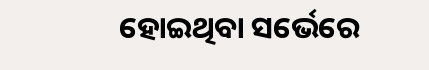ହୋଇଥିବା ସର୍ଭେରେ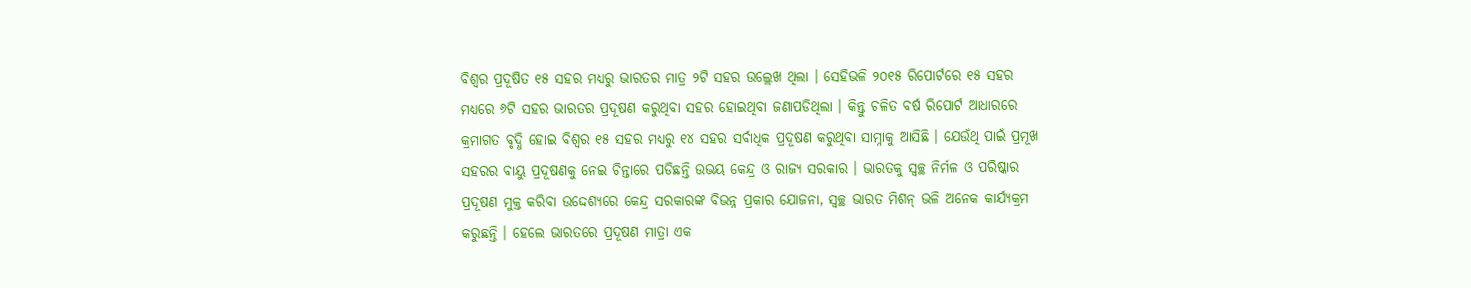ବିଶ୍ୱର ପ୍ରଦୂଷିତ ୧୫ ସହର ମଧ୍ୟରୁ ଭାରତର ମାତ୍ର ୨ଟି ସହର ଉଲ୍ଲେଖ ଥିଲା । ସେହିଭଳି ୨୦୧୫ ରିପୋର୍ଟରେ ୧୫ ସହର ମଧ୍ୟରେ ୬ଟି ସହର ଭାରତର ପ୍ରଦୂଷଣ କରୁଥିବା ସହର ହୋଇଥିବା ଜଣାପଡିଥିଲା । କିନ୍ତୁ ଚଳିତ ବର୍ଷ ରିପୋର୍ଟ ଆଧାରରେ କ୍ରମାଗତ ବୃଦ୍ଧି ହୋଇ ବିଶ୍ୱର ୧୫ ସହର ମଧ୍ୟରୁ ୧୪ ସହର ସର୍ବାଧିକ ପ୍ରଦୂଷଣ କରୁଥିବା ସାମ୍ନାକୁ ଆସିଛି । ଯେଉଁଥି ପାଇଁ ପ୍ରମୂଖ ସହରର ବାୟୁ ପ୍ରଦୂଷଣକୁ ନେଇ ଚିନ୍ତାରେ ପଡିଛନ୍ତି ଉଭୟ କେନ୍ଦ୍ର ଓ ରାଜ୍ୟ ସରକାର । ଭାରତକୁ ସ୍ୱଚ୍ଛ ନିର୍ମଳ ଓ ପରିଷ୍କାର ପ୍ରଦୂଷଣ ମୁକ୍ତ କରିବା ଉଦ୍ଦେଶ୍ୟରେ କେନ୍ଦ୍ର ସରକାରଙ୍କ ବିଭନ୍ନ ପ୍ରକାର ଯୋଜନା, ସ୍ୱଚ୍ଛ ଭାରତ ମିଶନ୍ ଭଳି ଅନେକ କାର୍ଯ୍ୟକ୍ରମ କରୁଛନ୍ତି । ହେଲେ ଭାରତରେ ପ୍ରଦୂଷଣ ମାତ୍ରା ଏକ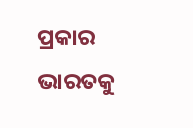ପ୍ରକାର ଭାରତକୁ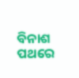ବିନାଶ ପଥରେ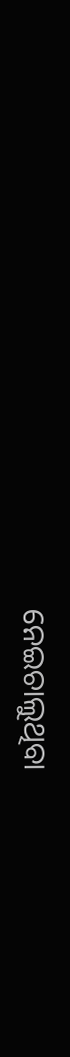ନେଇଚାଲୁଥିବା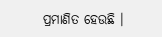ପ୍ରମାଣିତ ହେଉଛି ।